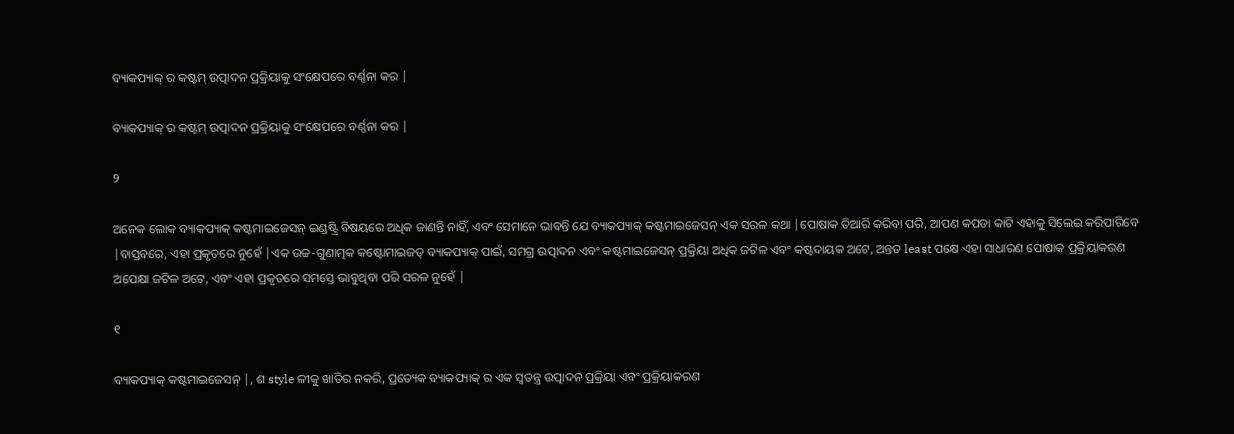ବ୍ୟାକପ୍ୟାକ୍ ର କଷ୍ଟମ୍ ଉତ୍ପାଦନ ପ୍ରକ୍ରିୟାକୁ ସଂକ୍ଷେପରେ ବର୍ଣ୍ଣନା କର |

ବ୍ୟାକପ୍ୟାକ୍ ର କଷ୍ଟମ୍ ଉତ୍ପାଦନ ପ୍ରକ୍ରିୟାକୁ ସଂକ୍ଷେପରେ ବର୍ଣ୍ଣନା କର |

୨

ଅନେକ ଲୋକ ବ୍ୟାକପ୍ୟାକ୍ କଷ୍ଟମାଇଜେସନ୍ ଇଣ୍ଡଷ୍ଟ୍ରି ବିଷୟରେ ଅଧିକ ଜାଣନ୍ତି ନାହିଁ, ଏବଂ ସେମାନେ ଭାବନ୍ତି ଯେ ବ୍ୟାକପ୍ୟାକ୍ କଷ୍ଟମାଇଜେସନ୍ ଏକ ସରଳ କଥା |ପୋଷାକ ତିଆରି କରିବା ପରି, ଆପଣ କପଡା କାଟି ଏହାକୁ ସିଲେଇ କରିପାରିବେ |ବାସ୍ତବରେ, ଏହା ପ୍ରକୃତରେ ନୁହେଁ |ଏକ ଉଚ୍ଚ-ଗୁଣାତ୍ମକ କଷ୍ଟୋମାଇଜଡ୍ ବ୍ୟାକପ୍ୟାକ୍ ପାଇଁ, ସମଗ୍ର ଉତ୍ପାଦନ ଏବଂ କଷ୍ଟମାଇଜେସନ୍ ପ୍ରକ୍ରିୟା ଅଧିକ ଜଟିଳ ଏବଂ କଷ୍ଟଦାୟକ ଅଟେ, ଅନ୍ତତ least ପକ୍ଷେ ଏହା ସାଧାରଣ ପୋଷାକ ପ୍ରକ୍ରିୟାକରଣ ଅପେକ୍ଷା ଜଟିଳ ଅଟେ, ଏବଂ ଏହା ପ୍ରକୃତରେ ସମସ୍ତେ ଭାବୁଥିବା ପରି ସରଳ ନୁହେଁ |

୧

ବ୍ୟାକପ୍ୟାକ୍ କଷ୍ଟମାଇଜେସନ୍ |, ଶ style ଳୀକୁ ଖାତିର ନକରି, ପ୍ରତ୍ୟେକ ବ୍ୟାକପ୍ୟାକ୍ ର ଏକ ସ୍ୱତନ୍ତ୍ର ଉତ୍ପାଦନ ପ୍ରକ୍ରିୟା ଏବଂ ପ୍ରକ୍ରିୟାକରଣ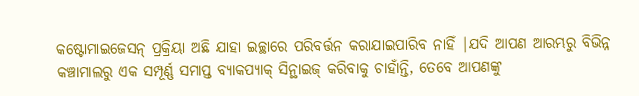କଷ୍ଟୋମାଇଜେସନ୍ ପ୍ରକ୍ରିୟା ଅଛି ଯାହା ଇଚ୍ଛାରେ ପରିବର୍ତ୍ତନ କରାଯାଇପାରିବ ନାହିଁ |ଯଦି ଆପଣ ଆରମ୍ଭରୁ ବିଭିନ୍ନ କଞ୍ଚାମାଲରୁ ଏକ ସମ୍ପୂର୍ଣ୍ଣ ସମାପ୍ତ ବ୍ୟାକପ୍ୟାକ୍ ସିନ୍ଥାଇଜ୍ କରିବାକୁ ଚାହାଁନ୍ତି, ତେବେ ଆପଣଙ୍କୁ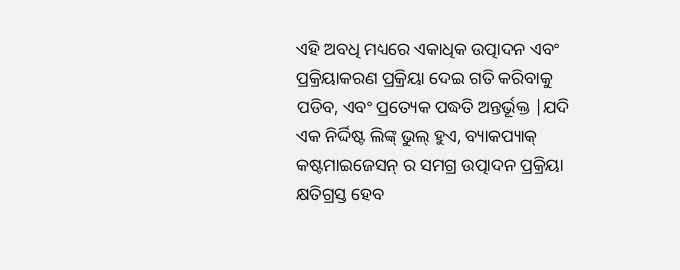ଏହି ଅବଧି ମଧ୍ୟରେ ଏକାଧିକ ଉତ୍ପାଦନ ଏବଂ ପ୍ରକ୍ରିୟାକରଣ ପ୍ରକ୍ରିୟା ଦେଇ ଗତି କରିବାକୁ ପଡିବ, ଏବଂ ପ୍ରତ୍ୟେକ ପଦ୍ଧତି ଅନ୍ତର୍ଭୂକ୍ତ |ଯଦି ଏକ ନିର୍ଦ୍ଦିଷ୍ଟ ଲିଙ୍କ୍ ଭୁଲ୍ ହୁଏ, ବ୍ୟାକପ୍ୟାକ୍ କଷ୍ଟମାଇଜେସନ୍ ର ସମଗ୍ର ଉତ୍ପାଦନ ପ୍ରକ୍ରିୟା କ୍ଷତିଗ୍ରସ୍ତ ହେବ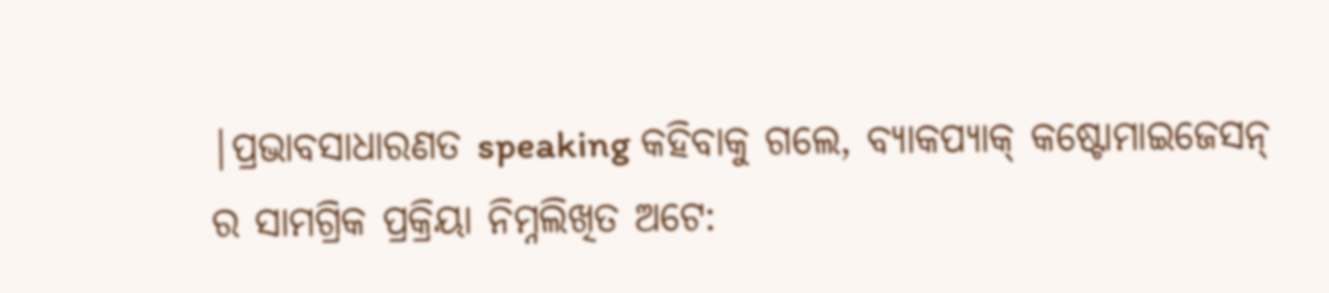|ପ୍ରଭାବସାଧାରଣତ speaking କହିବାକୁ ଗଲେ, ବ୍ୟାକପ୍ୟାକ୍ କଷ୍ଟୋମାଇଜେସନ୍ ର ସାମଗ୍ରିକ ପ୍ରକ୍ରିୟା ନିମ୍ନଲିଖିତ ଅଟେ: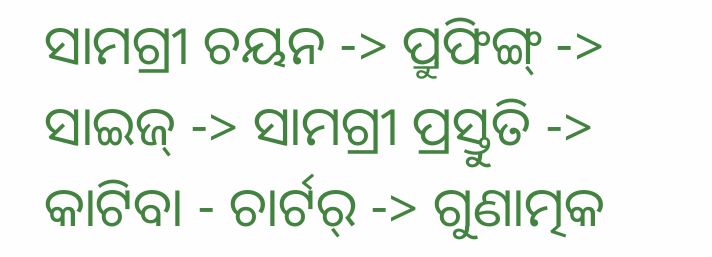ସାମଗ୍ରୀ ଚୟନ -> ପ୍ରୁଫିଙ୍ଗ୍ -> ସାଇଜ୍ -> ସାମଗ୍ରୀ ପ୍ରସ୍ତୁତି -> କାଟିବା - ଚାର୍ଟର୍ -> ଗୁଣାତ୍ମକ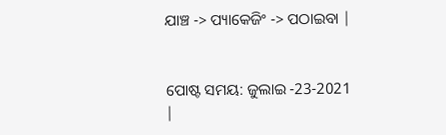ଯାଞ୍ଚ -> ପ୍ୟାକେଜିଂ -> ପଠାଇବା |


ପୋଷ୍ଟ ସମୟ: ଜୁଲାଇ -23-2021 |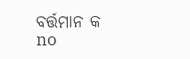ବର୍ତ୍ତମାନ କ no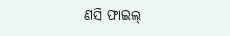ଣସି ଫାଇଲ୍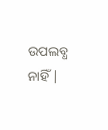ଉପଲବ୍ଧ ନାହିଁ |